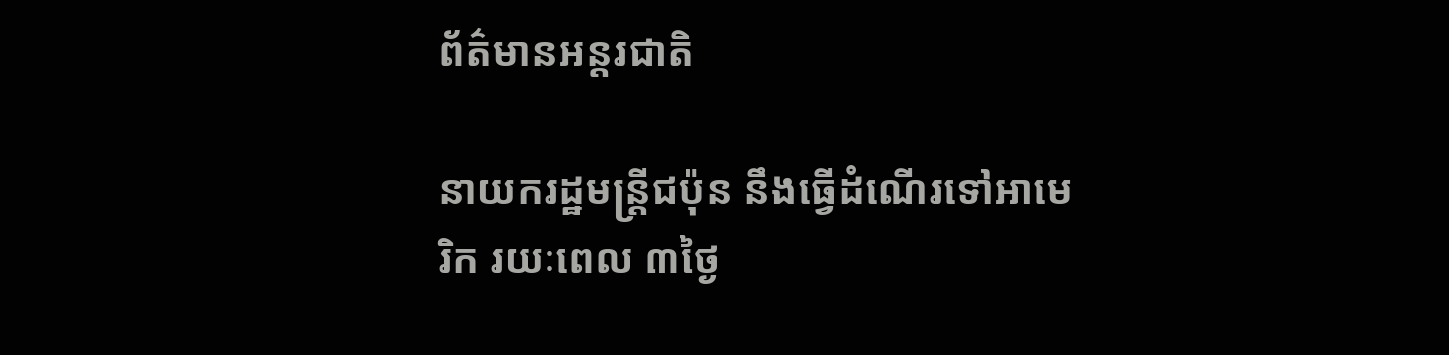ព័ត៌មានអន្តរជាតិ

នាយករដ្ឋមន្ត្រីជប៉ុន នឹងធ្វើដំណើរទៅអាមេរិក រយៈពេល ៣ថ្ងៃ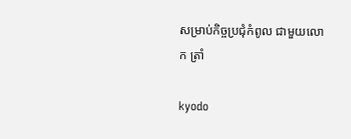សម្រាប់កិច្ចប្រជុំកំពូល ជាមួយលោក ត្រាំ

kyodo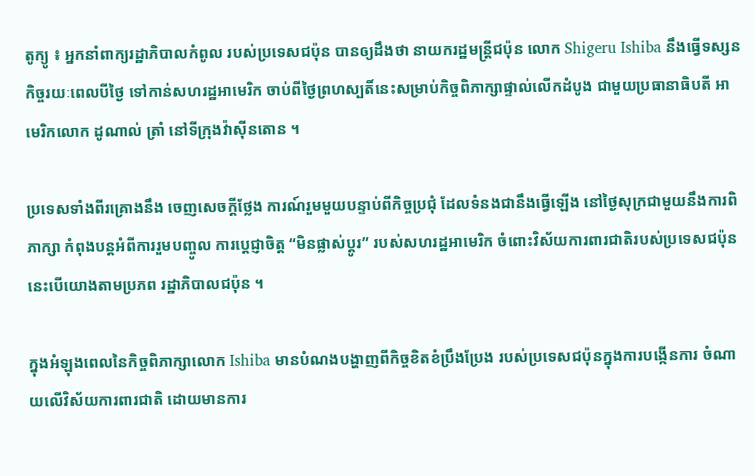តូក្យូ ៖ អ្នកនាំពាក្យរដ្ឋាភិបាលកំពូល របស់ប្រទេសជប៉ុន បានឲ្យដឹងថា នាយករដ្ឋមន្ត្រីជប៉ុន លោក Shigeru Ishiba នឹងធ្វើទស្សនកិច្ចរយៈពេលបីថ្ងៃ ទៅកាន់សហរដ្ឋអាមេរិក ចាប់ពីថ្ងៃព្រហស្បតិ៍នេះសម្រាប់កិច្ចពិភាក្សាផ្ទាល់លើកដំបូង ជាមួយប្រធានាធិបតី អាមេរិកលោក ដូណាល់ ត្រាំ នៅទីក្រុងវ៉ាស៊ីនតោន ។

ប្រទេសទាំងពីរគ្រោងនឹង ចេញសេចក្តីថ្លែង ការណ៍រួមមួយបន្ទាប់ពីកិច្ចប្រជុំ ដែលទំនងជានឹងធ្វើឡើង នៅថ្ងៃសុក្រជាមួយនឹងការពិភាក្សា កំពុងបន្តអំពីការរួមបញ្ចូល ការប្តេជ្ញាចិត្ត “មិនផ្លាស់ប្តូរ” របស់សហរដ្ឋអាមេរិក ចំពោះវិស័យការពារជាតិរបស់ប្រទេសជប៉ុន នេះបើយោងតាមប្រភព រដ្ឋាភិបាលជប៉ុន ។

ក្នុងអំឡុងពេលនៃកិច្ចពិភាក្សាលោក Ishiba មានបំណងបង្ហាញពីកិច្ចខិតខំប្រឹងប្រែង របស់ប្រទេសជប៉ុនក្នុងការបង្កើនការ ចំណាយលើវិស័យការពារជាតិ ដោយមានការ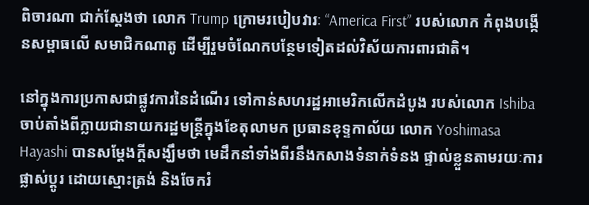ពិចារណា ជាក់ស្តែងថា លោក Trump ក្រោមរបៀបវារៈ “America First” របស់លោក កំពុងបង្កើនសម្ពាធលើ សមាជិកណាតូ ដើម្បីរួមចំណែកបន្ថែមទៀតដល់វិស័យការពារជាតិ។

នៅក្នុងការប្រកាសជាផ្លូវការនៃដំណើរ ទៅកាន់សហរដ្ឋអាមេរិកលើកដំបូង របស់លោក Ishiba ចាប់តាំងពីក្លាយជានាយករដ្ឋមន្ត្រីក្នុងខែតុលាមក ប្រធានខុទ្ទកាល័យ លោក Yoshimasa Hayashi បានសម្តែងក្តីសង្ឃឹមថា មេដឹកនាំទាំងពីរនឹងកសាងទំនាក់ទំនង ផ្ទាល់ខ្លួនតាមរយៈការផ្លាស់ប្តូរ ដោយស្មោះត្រង់ និងចែករំ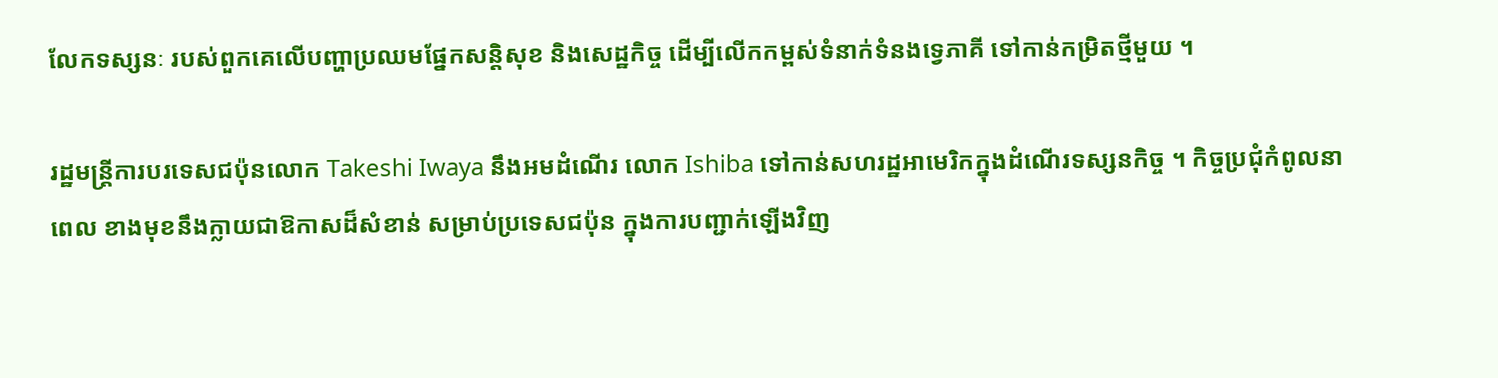លែកទស្សនៈ របស់ពួកគេលើបញ្ហាប្រឈមផ្នែកសន្តិសុខ និងសេដ្ឋកិច្ច ដើម្បីលើកកម្ពស់ទំនាក់ទំនងទ្វេភាគី ទៅកាន់កម្រិតថ្មីមួយ ។

រដ្ឋមន្ត្រីការបរទេសជប៉ុនលោក Takeshi Iwaya នឹងអមដំណើរ លោក Ishiba ទៅកាន់សហរដ្ឋអាមេរិកក្នុងដំណើរទស្សនកិច្ច ។ កិច្ចប្រជុំកំពូលនាពេល ខាងមុខនឹងក្លាយជាឱកាសដ៏សំខាន់ សម្រាប់ប្រទេសជប៉ុន ក្នុងការបញ្ជាក់ឡើងវិញ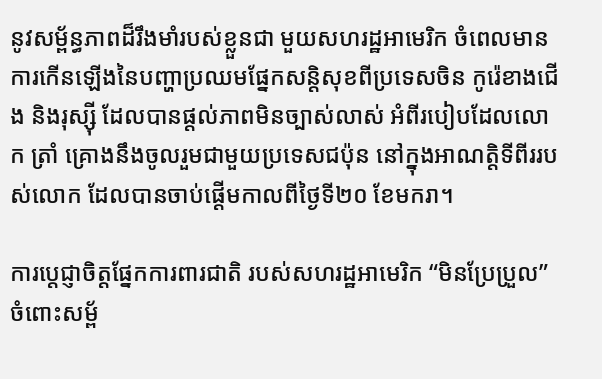នូវសម្ព័ន្ធភាពដ៏រឹងមាំរបស់ខ្លួនជា មួយសហរដ្ឋអាមេរិក ចំពេលមានការកើនឡើងនៃបញ្ហាប្រឈមផ្នែកសន្តិសុខពីប្រទេសចិន កូរ៉េខាងជើង និងរុស្ស៊ី ដែលបានផ្តល់ភាពមិនច្បាស់លាស់ អំពីរបៀបដែលលោក ត្រាំ គ្រោងនឹងចូលរួមជាមួយប្រទេសជប៉ុន នៅក្នុងអាណត្តិទីពីររបស់លោក ដែលបានចាប់ផ្តើមកាលពីថ្ងៃទី២០ ខែមករា។

ការប្តេជ្ញាចិត្តផ្នែកការពារជាតិ របស់សហរដ្ឋអាមេរិក “មិនប្រែប្រួល” ចំពោះសម្ព័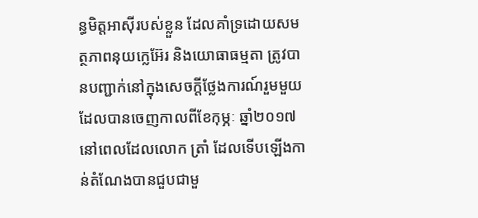ន្ធមិត្តអាស៊ីរបស់ខ្លួន ដែលគាំទ្រដោយសមត្ថភាពនុយក្លេអ៊ែរ និងយោធាធម្មតា ត្រូវបានបញ្ជាក់នៅក្នុងសេចក្តីថ្លែងការណ៍រួមមួយ ដែលបានចេញកាលពីខែកុម្ភៈ ឆ្នាំ២០១៧ នៅពេលដែលលោក ត្រាំ ដែលទើបឡើងកាន់តំណែងបានជួបជាមួ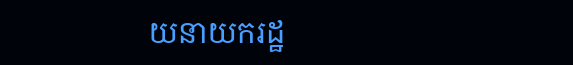យនាយករដ្ឋ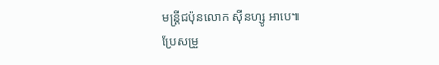មន្ត្រីជប៉ុនលោក ស៊ីនហ្សូ អាបេ៕
ប្រែសម្រួ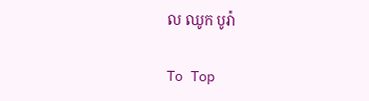ល ឈូក បូរ៉ា

To Top